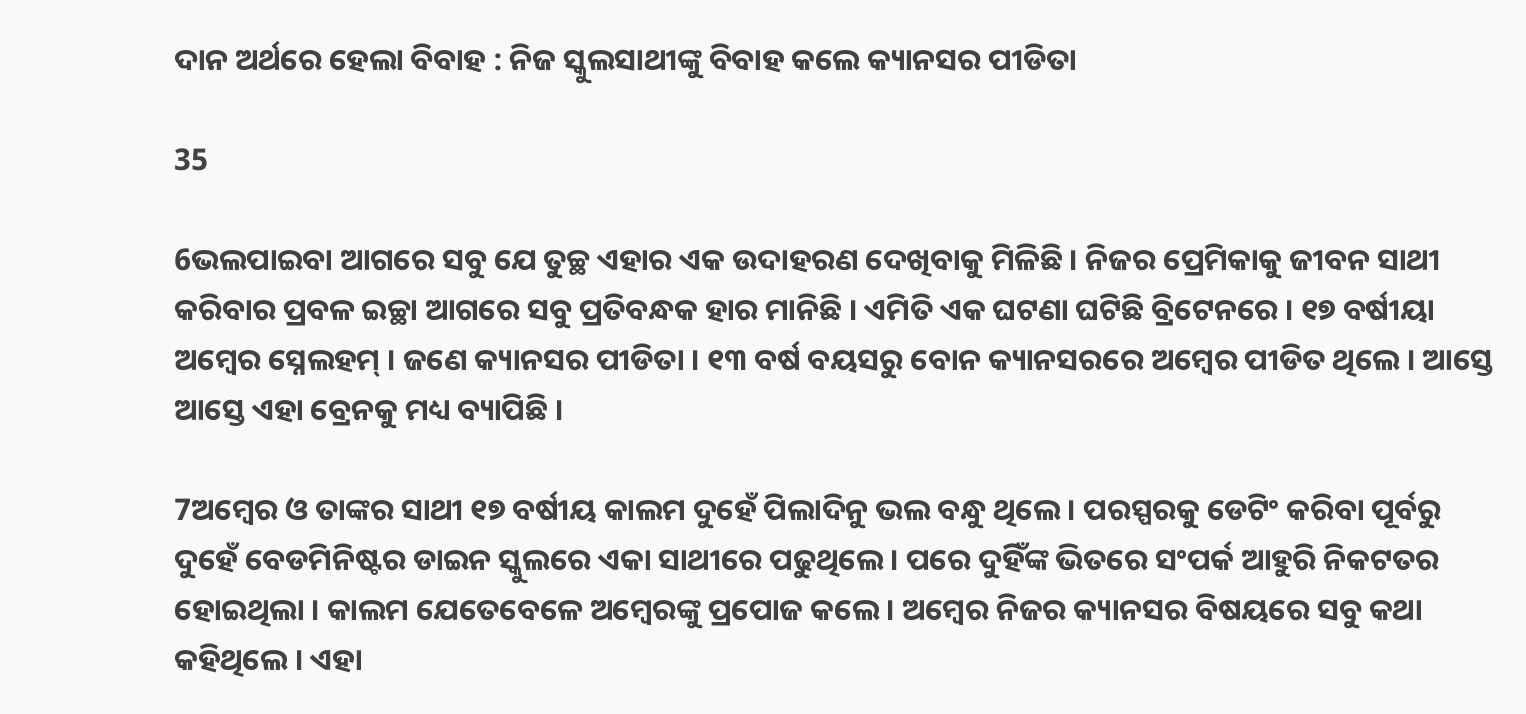ଦାନ ଅର୍ଥରେ ହେଲା ବିବାହ : ନିଜ ସ୍କୁଲସାଥୀଙ୍କୁ ବିବାହ କଲେ କ୍ୟାନସର ପୀଡିତା

35

6ଭଲପାଇବା ଆଗରେ ସବୁ ଯେ ତୁଚ୍ଛ ଏହାର ଏକ ଉଦାହରଣ ଦେଖିବାକୁ ମିଳିଛି । ନିଜର ପ୍ରେମିକାକୁ ଜୀବନ ସାଥୀ କରିବାର ପ୍ରବଳ ଇଚ୍ଛା ଆଗରେ ସବୁ ପ୍ରତିବନ୍ଧକ ହାର ମାନିଛି । ଏମିତି ଏକ ଘଟଣା ଘଟିଛି ବ୍ରିଟେନରେ । ୧୭ ବର୍ଷୀୟା ଅମ୍ବେର ସ୍ନେଲହମ୍ । ଜଣେ କ୍ୟାନସର ପୀଡିତା । ୧୩ ବର୍ଷ ବୟସରୁ ବୋନ କ୍ୟାନସରରେ ଅମ୍ବେର ପୀଡିତ ଥିଲେ । ଆସ୍ତେ ଆସ୍ତେ ଏହା ବ୍ରେନକୁ ମଧ୍ୟ ବ୍ୟାପିଛି ।

7ଅମ୍ବେର ଓ ତାଙ୍କର ସାଥୀ ୧୭ ବର୍ଷୀୟ କାଲମ ଦୁହେଁ ପିଲାଦିନୁ ଭଲ ବନ୍ଧୁ ଥିଲେ । ପରସ୍ପରକୁ ଡେଟିଂ କରିବା ପୂର୍ବରୁ ଦୁହେଁ ବେଡମିନିଷ୍ଟର ଡାଇନ ସ୍କୁଲରେ ଏକା ସାଥୀରେ ପଢୁଥିଲେ । ପରେ ଦୁହିଁଙ୍କ ଭିତରେ ସଂପର୍କ ଆହୁରି ନିକଟତର ହୋଇଥିଲା । କାଲମ ଯେତେବେଳେ ଅମ୍ବେରଙ୍କୁ ପ୍ରପୋଜ କଲେ । ଅମ୍ବେର ନିଜର କ୍ୟାନସର ବିଷୟରେ ସବୁ କଥା କହିଥିଲେ । ଏହା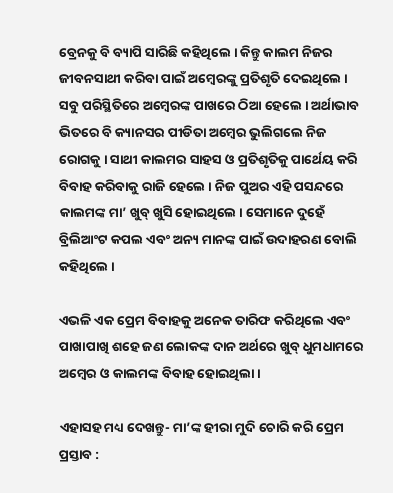ବ୍ରେନକୁ ବି ବ୍ୟାପି ସାରିଛି କହିଥିଲେ । କିନ୍ତୁ କାଲମ ନିଜର ଜୀବନସାଥୀ କରିବା ପାଇଁ ଅମ୍ବେରଙ୍କୁ ପ୍ରତିଶୃତି ଦେଇଥିଲେ । ସବୁ ପରିସ୍ଥିତିରେ ଅମ୍ବେରଙ୍କ ପାଖରେ ଠିଆ ହେଲେ । ଅର୍ଥାଭାବ ଭିତରେ ବି କ୍ୟାନସର ପୀଡିତା ଅମ୍ବେର ଭୁଲିଗଲେ ନିଜ ରୋଗକୁ । ସାଥୀ କାଲମର ସାହସ ଓ ପ୍ରତିଶୃତିକୁ ପାର୍ଥେୟ କରି ବିବାହ କରିବାକୁ ରାଜି ହେଲେ । ନିଜ ପୁଅର ଏହି ପସନ୍ଦରେ କାଲମଙ୍କ ମା’ ଖୁବ୍ ଖୁସି ହୋଇଥିଲେ । ସେମାନେ ଦୁହେଁ ବ୍ରିଲିଆଂଟ କପଲ ଏବଂ ଅନ୍ୟ ମାନଙ୍କ ପାଇଁ ଉଦାହରଣ ବୋଲି କହିଥିଲେ ।

ଏଭଳି ଏକ ପ୍ରେମ ବିବାହକୁ ଅନେକ ତାରିଫ କରିଥିଲେ ଏବଂ ପାଖାପାଖି ଶହେ ଜଣ ଲୋକଙ୍କ ଦାନ ଅର୍ଥରେ ଖୁବ୍ ଧୁମଧାମରେ ଅମ୍ବେର ଓ କାଲମଙ୍କ ବିବାହ ହୋଇଥିଲା ।

ଏହାସହ ମଧ୍ୟ ଦେଖନ୍ତୁ- ମା’ଙ୍କ ହୀରା ମୁଦି ଚୋରି କରି ପ୍ରେମ ପ୍ରସ୍ତାବ :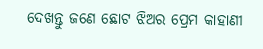ଦେଖନ୍ତୁ ଜଣେ ଛୋଟ ଝିଅର ପ୍ରେମ କାହାଣୀ